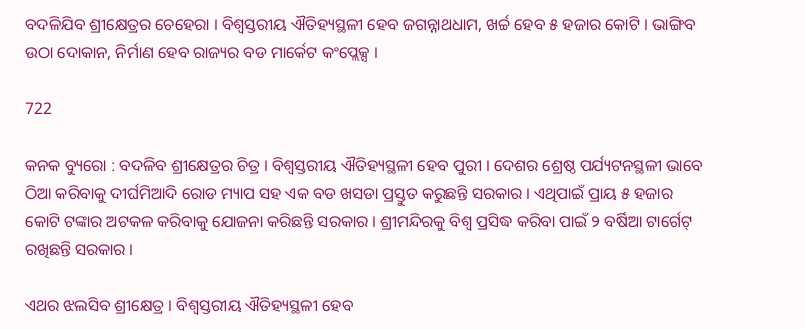ବଦଳିଯିବ ଶ୍ରୀକ୍ଷେତ୍ରର ଚେହେରା । ବିଶ୍ୱସ୍ତରୀୟ ଐତିହ୍ୟସ୍ଥଳୀ ହେବ ଜଗନ୍ନାଥଧାମ, ଖର୍ଚ୍ଚ ହେବ ୫ ହଜାର କୋଟି । ଭାଙ୍ଗିବ ଉଠା ଦୋକାନ, ନିର୍ମାଣ ହେବ ରାଜ୍ୟର ବଡ ମାର୍କେଟ କଂପ୍ଲେକ୍ସ ।

722

କନକ ବ୍ୟୁରୋ : ବଦଳିବ ଶ୍ରୀକ୍ଷେତ୍ରର ଚିତ୍ର । ବିଶ୍ୱସ୍ତରୀୟ ଐତିହ୍ୟସ୍ଥଳୀ ହେବ ପୁରୀ । ଦେଶର ଶ୍ରେଷ୍ଠ ପର୍ଯ୍ୟଟନସ୍ଥଳୀ ଭାବେ ଠିଆ କରିବାକୁ ଦୀର୍ଘମିଆଦି ରୋଡ ମ୍ୟାପ ସହ ଏକ ବଡ ଖସଡା ପ୍ରସ୍ତୁତ କରୁଛନ୍ତି ସରକାର । ଏଥିପାଇଁ ପ୍ରାୟ ୫ ହଜାର କୋଟି ଟଙ୍କାର ଅଟକଳ କରିବାକୁ ଯୋଜନା କରିଛନ୍ତି ସରକାର । ଶ୍ରୀମନ୍ଦିରକୁ ବିଶ୍ୱ ପ୍ରସିଦ୍ଧ କରିବା ପାଇଁ ୨ ବର୍ଷିଆ ଟାର୍ଗେଟ୍ ରଖିଛନ୍ତି ସରକାର ।

ଏଥର ଝଲସିବ ଶ୍ରୀକ୍ଷେତ୍ର । ବିଶ୍ୱସ୍ତରୀୟ ଐତିହ୍ୟସ୍ଥଳୀ ହେବ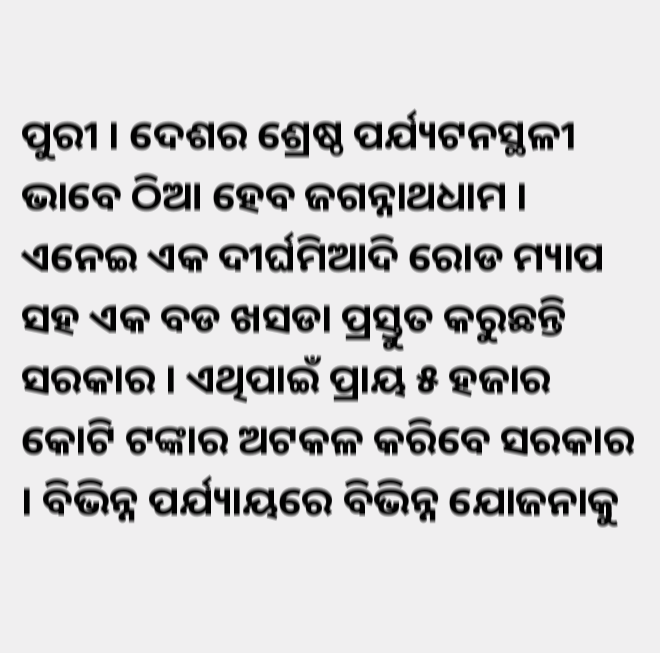ପୁରୀ । ଦେଶର ଶ୍ରେଷ୍ଠ ପର୍ଯ୍ୟଟନସ୍ଥଳୀ ଭାବେ ଠିଆ ହେବ ଜଗନ୍ନାଥଧାମ । ଏନେଇ ଏକ ଦୀର୍ଘମିଆଦି ରୋଡ ମ୍ୟାପ ସହ ଏକ ବଡ ଖସଡା ପ୍ରସ୍ତୁତ କରୁଛନ୍ତି ସରକାର । ଏଥିପାଇଁ ପ୍ରାୟ ୫ ହଜାର କୋଟି ଟଙ୍କାର ଅଟକଳ କରିବେ ସରକାର । ବିଭିନ୍ନ ପର୍ଯ୍ୟାୟରେ ବିଭିନ୍ନ ଯୋଜନାକୁ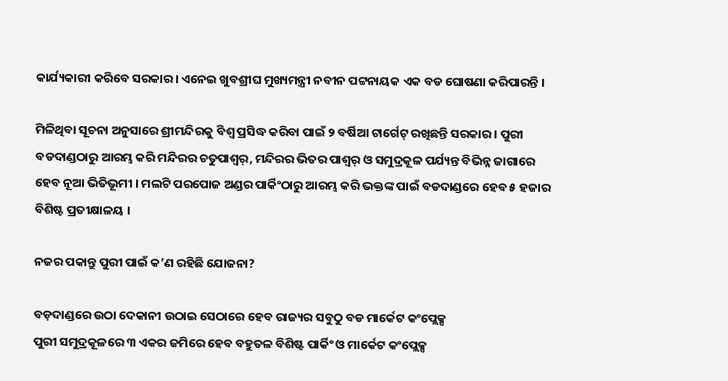କାର୍ଯ୍ୟକାରୀ କରିବେ ସରକାର । ଏନେଇ ଖୁବଶ୍ରୀଘ ମୁଖ୍ୟମନ୍ତ୍ରୀ ନବୀନ ପଟ୍ଟନାୟକ ଏକ ବଡ ଘୋଷଣା କରିପାରନ୍ତି ।

ମିଳିଥିବା ସୂଚନା ଅନୁସାରେ ଶ୍ରୀମନ୍ଦିରକୁ ବିଶ୍ୱ ପ୍ରସିଦ୍ଧ କରିବା ପାଇଁ ୨ ବର୍ଷିଆ ଟାର୍ଗେଟ୍ ରଖିଛନ୍ତି ସରକାର । ପୁରୀ ବଡଦାଣ୍ଡଠାରୁ ଆରମ୍ଭ କରି ମନ୍ଦିରର ଚତୁପାଶ୍ୱର୍, ମନ୍ଦିରର ଭିତର ପାଶ୍ୱର୍ ଓ ସମୁଦ୍ରକୂଳ ପର୍ଯ୍ୟନ୍ତ ବିଭିନ୍ନ ଜାଗାରେ ହେବ ନୂଆ ଭିତିଭୂମୀ । ମଲଟି ପରପୋଜ ଅଣ୍ଡର ପାର୍କିଂଠାରୁ ଆରମ୍ଭ କରି ଭକ୍ତଙ୍କ ପାଇଁ ବଡଦାଣ୍ଡରେ ହେବ ୫ ହଜାର ବିଶିଷ୍ଟ ପ୍ରତୀକ୍ଷାଳୟ ।

ନଜର ପକାନ୍ତୁ ପୁରୀ ପାଇଁ କ’ଣ ରହିଛି ଯୋଜନା?

ବଡ଼ଦାଣ୍ଡରେ ଉଠା ଦେକାନୀ ଉଠାଇ ସେଠାରେ ହେବ ରାଜ୍ୟର ସବୁଠୁ ବଡ ମାର୍କେଟ କଂପ୍ଲେକ୍ସ
ପୁରୀ ସମୁଦ୍ରକୂଳରେ ୩ ଏକର ଜମିରେ ହେବ ବହୁତଳ ବିଶିଷ୍ଟ ପାର୍କିଂ ଓ ମାର୍କେଟ କଂପ୍ଲେକ୍ସ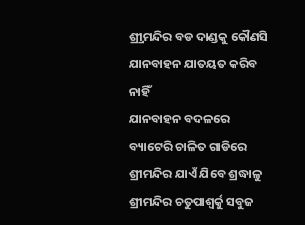ଶ୍ର୍ରୀମନ୍ଦିର ବଡ ଦାଣ୍ଡକୁ କୌଣସି ଯାନବାହନ ଯାତୟତ କରିବ ନାହିଁ
ଯାନବାହନ ବଦଳରେ ବ୍ୟାଟେରି ଚାଳିତ ଗାଡିରେ ଶ୍ରୀମନ୍ଦିର ଯାଏଁ ଯିବେ ଶ୍ରଦ୍ଧାଳୁ
ଶ୍ରୀମନ୍ଦିର ଚତୁପାଶ୍ୱର୍କୁ ସବୁଜ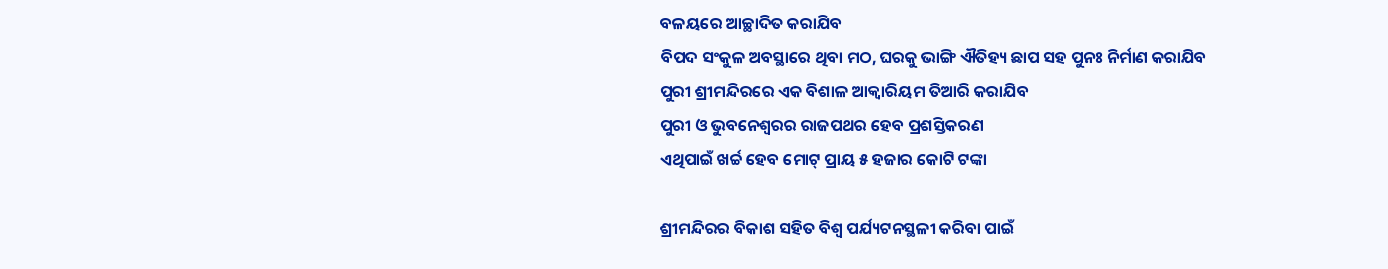ବଳୟରେ ଆଚ୍ଛାଦିତ କରାଯିବ
ବିପଦ ସଂକୁଳ ଅବସ୍ଥାରେ ଥିବା ମଠ, ଘରକୁ ଭାଙ୍ଗି ଐତିହ୍ୟ ଛାପ ସହ ପୁନଃ ନିର୍ମାଣ କରାଯିବ
ପୁରୀ ଶ୍ରୀମନ୍ଦିରରେ ଏକ ବିଶାଳ ଆକ୍ୱାରିୟମ ତିଆରି କରାଯିବ
ପୁରୀ ଓ ଭୁବନେଶ୍ୱରର ରାଜପଥର ହେବ ପ୍ରଶସ୍ତିକରଣ
ଏଥିପାଇଁ ଖର୍ଚ୍ଚ ହେବ ମୋଟ୍ ପ୍ରାୟ ୫ ହଜାର କୋଟି ଟଙ୍କା

ଶ୍ରୀମନ୍ଦିରର ବିକାଶ ସହିତ ବିଶ୍ୱ ପର୍ଯ୍ୟଟନସ୍ଥଳୀ କରିବା ପାଇଁ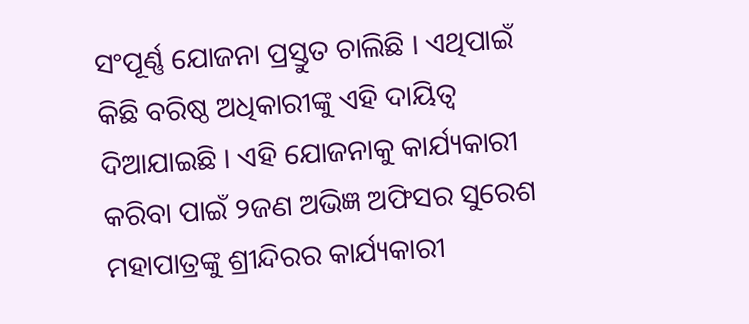ସଂପୂର୍ଣ୍ଣ ଯୋଜନା ପ୍ରସ୍ତୁତ ଚାଲିଛି । ଏଥିପାଇଁ କିଛି ବରିଷ୍ଠ ଅଧିକାରୀଙ୍କୁ ଏହି ଦାୟିତ୍ୱ ଦିଆଯାଇଛି । ଏହି ଯୋଜନାକୁ କାର୍ଯ୍ୟକାରୀ କରିବା ପାଇଁ ୨ଜଣ ଅଭିଜ୍ଞ ଅଫିସର ସୁରେଶ ମହାପାତ୍ରଙ୍କୁ ଶ୍ରୀନ୍ଦିରର କାର୍ଯ୍ୟକାରୀ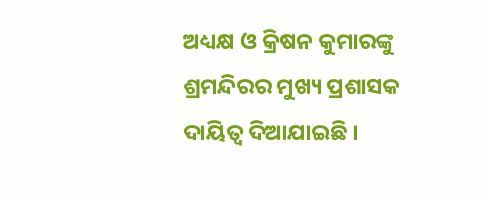ଅଧ୍ୟକ୍ଷ ଓ କ୍ରିଷନ କୁମାରଙ୍କୁ ଶ୍ରମନ୍ଦିରର ମୁଖ୍ୟ ପ୍ରଶାସକ ଦାୟିତ୍ୱ ଦିଆଯାଇଛି ।